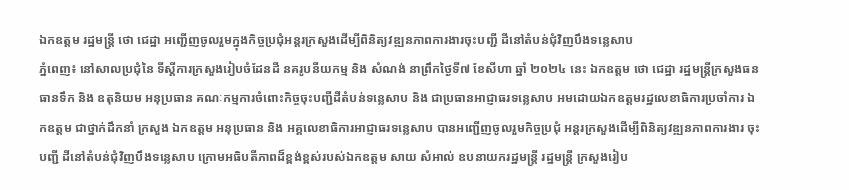ឯកឧត្តម រដ្ឋមន្ត្រី ថោ ជេដ្ឋា អញ្ជើញចូលរួមក្នុងកិច្ចប្រជុំអន្តរក្រសួងដើម្បីពិនិត្យវឌ្ឍនភាពការងារចុះបញ្ជី ដីនៅតំបន់ជុំវិញបឹងទន្លេសាប
ភ្នំពេញ៖ នៅសាលប្រជុំនៃ ទីស្ដីការក្រសួងរៀបចំដែនដី នគរូបនីយកម្ម និង សំណង់ នាព្រឹកថ្ងៃទី៧ ខែសីហា ឆ្នាំ ២០២៤ នេះ ឯកឧត្តម ថោ ជេដ្ឋា រដ្ឋមន្ត្រីក្រសួងធនធានទឹក និង ឧតុនិយម អនុប្រធាន គណៈកម្មការចំពោះកិច្ចចុះបញ្ជីដីតំបន់ទន្លេសាប និង ជាប្រធានអាជ្ញាធរទន្លេសាប អមដោយឯកឧត្តមរដ្ឋលេខាធិការប្រចាំការ ឯកឧត្តម ជាថ្នាក់ដឹកនាំ ក្រសួង ឯកឧត្តម អនុប្រធាន និង អគ្គលេខាធិការអាជ្ញាធរទន្លេសាប បានអញ្ជើញចូលរួមកិច្ចប្រជុំ អន្តរក្រសួងដើម្បីពិនិត្យវឌ្ឍនភាពការងារ ចុះបញ្ជី ដីនៅតំបន់ជុំវិញបឹងទន្លេសាប ក្រោមអធិបតីភាពដ៏ខ្ពង់ខ្ពស់របស់ឯកឧត្តម សាយ សំអាល់ ឧបនាយករដ្ឋមន្ត្រី រដ្ឋមន្ត្រី ក្រសួងរៀប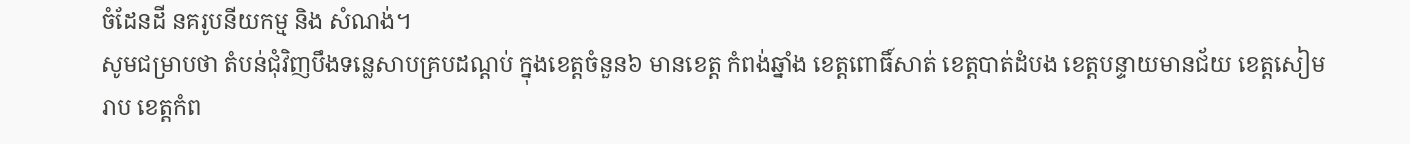ចំដែនដី នគរូបនីយកម្ម និង សំណង់។
សូមជម្រាបថា តំបន់ជុំវិញបឹងទន្លេសាបគ្របដណ្តប់ ក្នុងខេត្តចំនួន៦ មានខេត្ត កំពង់ឆ្នាំង ខេត្តពោធិ៍សាត់ ខេត្តបាត់ដំបង ខេត្តបន្ទាយមានជ័យ ខេត្តសៀមរាប ខេត្តកំព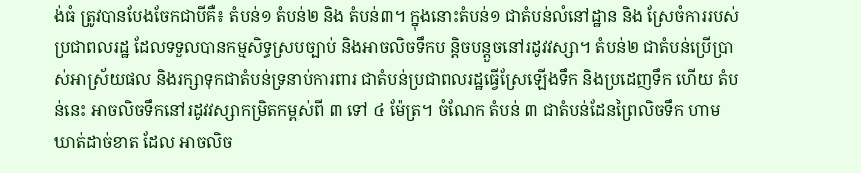ង់ធំ ត្រូវបានបែងចែកជាបីគឺ៖ តំបន់១ តំបន់២ និង តំបន់៣។ ក្នុងនោះតំបន់១ ជាតំបន់លំនៅដ្ឋាន និង ស្រែចំការរបស់ប្រជាពលរដ្ឋ ដែលទទួលបានកម្មសិទ្ធស្របច្បាប់ និងអាចលិចទឹកប ន្តិចបន្តួចនៅរដូវវស្សា។ តំបន់២ ជាតំបន់ប្រើប្រាស់អាស្រ័យផល និងរក្សាទុកជាតំបន់ទ្រនាប់ការពារ ជាតំបន់ប្រជាពលរដ្ឋធ្វើស្រែឡើងទឹក និងប្រដេញទឹក ហើយ តំបន់នេះ អាចលិចទឹកនៅរដូវវស្សាកម្រិតកម្ពស់ពី ៣ ទៅ ៤ ម៉ែត្រ។ ចំណែក តំបន់ ៣ ជាតំបន់ដែនព្រៃលិចទឹក ហាមឃាត់ដាច់ខាត ដែល អាចលិច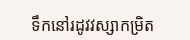ទឹកនៅរដូវវស្សាកម្រិត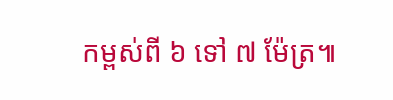កម្ពស់ពី ៦ ទៅ ៧ ម៉ែត្រ៕